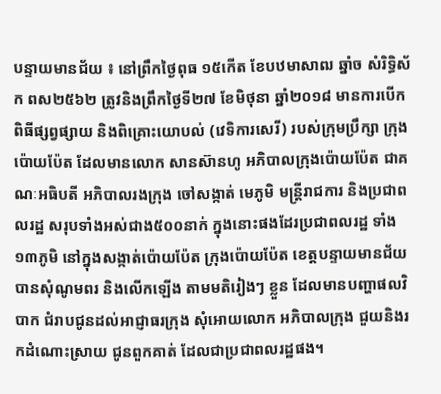បន្ទាយមានជ័យ ៖ នៅព្រឹកថ្ងៃពុធ ១៥កើត ខែបឋមាសាឍ ឆ្នាំច សំរិទ្ធិស័ក ពស២៥៦២ ត្រូវនិងព្រឹកថ្ងៃទី២៧ ខែមិថុនា ឆ្នាំ២០១៨ មានការបើកពិធីផ្សព្វផ្សាយ និងពិគ្រោះយោបល់ (វេទិការសេរី) របស់ក្រុមប្រឹក្សា ក្រុងប៉ោយប៉ែត ដែលមានលោក សានស៊ានហូ អភិបាលក្រុងប៉ោយប៉ែត ជាគណៈអធិបតី អភិបាលរងក្រុង ចៅសង្កាត់ មេភូមិ មន្ត្រីរាជការ និងប្រជាពលរដ្ឋ សរុបទាំងអស់ជាង៥០០នាក់ ក្នុងនោះផងដែរប្រជាពលរដ្ឋ ទាំង១៣ភូមិ នៅក្នុងសង្កាត់ប៉ោយប៉ែត ក្រុងប៉ោយប៉ែត ខេត្តបន្ទាយមានជ័យ បានសុំណូមពរ និងលើកឡើង តាមមតិរៀងៗ ខ្លួន ដែលមានបញ្ហាផលវិបាក ជំរាបជូនដល់អាជ្ញាធរក្រុង សុំអោយលោក អភិបាលក្រុង ជួយនិងរកដំណោះស្រាយ ជូនពួកគាត់ ដែលជាប្រជាពលរដ្ឋផង។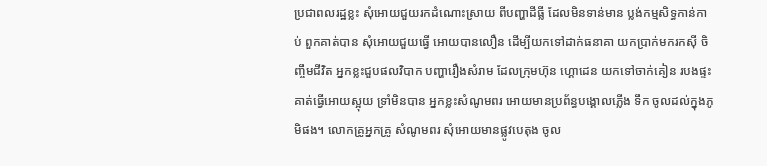ប្រជាពលរដ្ឋខ្លះ សុំអោយជួយរកដំណោះស្រាយ ពីបញ្ហាដីធ្លី ដែលមិនទាន់មាន ប្លង់កម្មសិទ្ធកាន់កាប់ ពួកគាត់បាន សុំអោយជួយធ្វើ អោយបានលឿន ដើម្បីយកទៅដាក់ធនាគា យកប្រាក់មករកសុី ចិញ្ចឹមជីវិត អ្នកខ្លះជួបផលវិបាក បញ្ហារឿងសំរាម ដែលក្រុមហ៊ុន ហ្គោដេន យកទៅចាក់គៀន របងផ្ទះគាត់ធ្វើអោយស្អុយ ទ្រាំមិនបាន អ្នកខ្លះសំណូមពរ អោយមានប្រព័ន្ធបង្គោលភ្លើង ទឹក ចូលដល់ក្នុងភូមិផង។ លោកគ្រូអ្នកគ្រូ សំណូមពរ សុំអោយមានផ្លូវបេតុង ចូល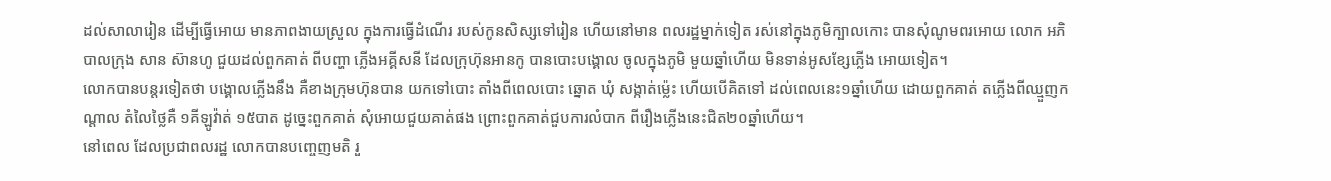ដល់សាលារៀន ដើម្បីធ្វើអោយ មានភាពងាយស្រួល ក្នុងការធ្វើដំណើរ របស់កូនសិស្សទៅរៀន ហើយនៅមាន ពលរដ្ឋម្នាក់ទៀត រស់នៅក្នុងភូមិក្បាលកោះ បានសុំណូមពរអោយ លោក អភិបាលក្រុង សាន ស៊ានហូ ជួយដល់ពួកគាត់ ពីបញ្ហា ភ្លើងអគ្គីសនី ដែលក្រុហ៊ុនអានកូ បានបោះបង្គោល ចូលក្នុងភូមិ មួយឆ្នាំហើយ មិនទាន់អូសខ្សែភ្លើង អោយទៀត។
លោកបានបន្តរទៀតថា បង្គោលភ្លើងនឹង គឺខាងក្រុមហ៊ុនបាន យកទៅបោះ តាំងពីពេលបោះ ឆ្នោត ឃុំ សង្កាត់ម្ល៉េះ ហើយបើគិតទៅ ដល់ពេលនេះ១ឆ្នាំហើយ ដោយពួកគាត់ តភ្លើងពីឈ្មួញកណ្តាល តំលៃថ្លៃគឺ ១គីឡូវ៉ាត់ ១៥បាត ដូច្នេះពួកគាត់ សុំអោយជួយគាត់ផង ព្រោះពួកគាត់ជួបការលំបាក ពីរឿងភ្លើងនេះជិត២០ឆ្នាំហើយ។
នៅពេល ដែលប្រជាពលរដ្ឋ លោកបានបញ្ចេញមតិ រួ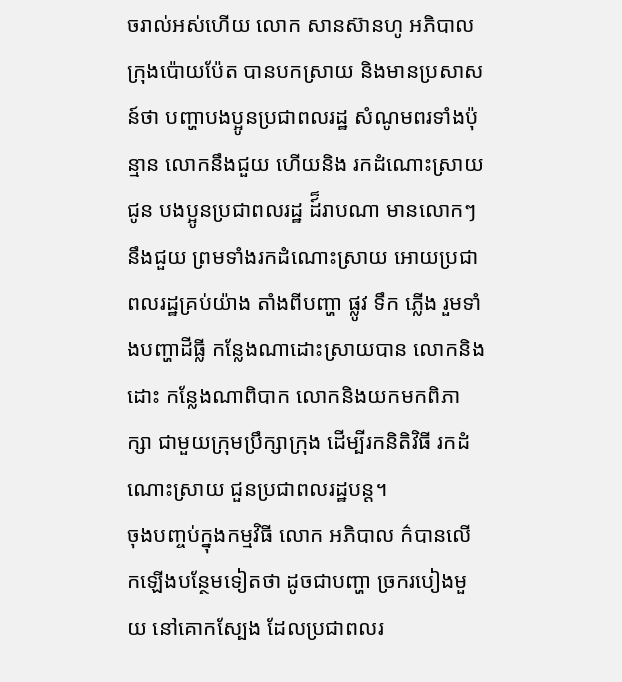ចរាល់អស់ហើយ លោក សានស៊ានហូ អភិបាល ក្រុងប៉ោយប៉ែត បានបកស្រាយ និងមានប្រសាសន៍ថា បញ្ហាបងប្អូនប្រជាពលរដ្ឋ សំណូមពរទាំងប៉ុន្មាន លោកនឹងជួយ ហើយនិង រកដំណោះស្រាយជូន បងប្អូនប្រជាពលរដ្ឋ ដ៍៏រាបណា មានលោកៗនឹងជួយ ព្រមទាំងរកដំណោះស្រាយ អោយប្រជាពលរដ្ឋគ្រប់យ៉ាង តាំងពីបញ្ហា ផ្លូវ ទឹក ភ្លើង រួមទាំងបញ្ហាដីធ្លី កន្លែងណាដោះស្រាយបាន លោកនិងដោះ កន្លែងណាពិបាក លោកនិងយកមកពិភាក្សា ជាមួយក្រុមប្រឹក្សាក្រុង ដើម្បីរកនិតិវិធី រកដំណោះស្រាយ ជួនប្រជាពលរដ្ឋបន្ត។
ចុងបញ្ចប់ក្នុងកម្មវិធី លោក អភិបាល ក៌បានលើកឡើងបន្ថែមទៀតថា ដូចជាបញ្ហា ច្រករបៀងមួយ នៅគោកស្បែង ដែលប្រជាពលរ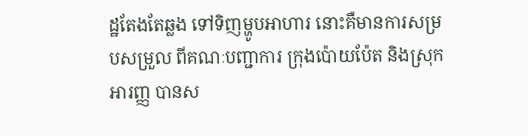ដ្ឋតែងតែឆ្លង ទៅទិញម្ហូបអាហារ នោះគឺមានការសម្របសម្រួល ពីគណៈបញ្ជាការ ក្រុងប៉ោយប៉ែត និងស្រុកអារញ្ញ បានស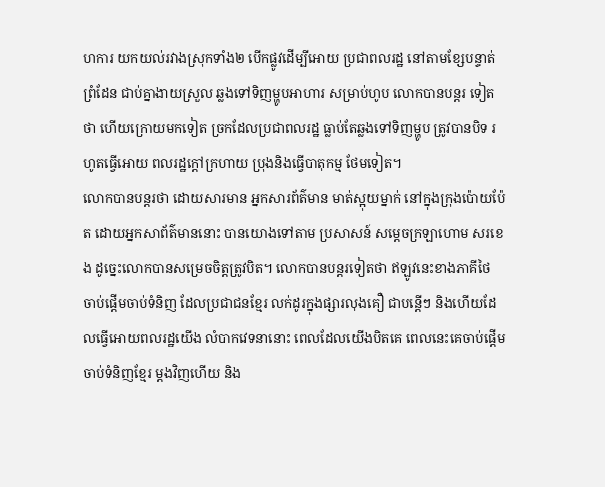ហការ យកយល់រវាងស្រុកទាំង២ បើកផ្លូវដើម្បីអោយ ប្រជាពលរដ្ឋ នៅតាមខ្សែបន្ទាត់ព្រំដែន ជាប់គ្នាងាយស្រួល ឆ្លងទៅទិញម្ហូបអាហារ សម្រាប់ហូប លោកបានបន្តរ ទៀតថា ហើយក្រោយមកទៀត ច្រកដែលប្រជាពលរដ្ឋ ធ្លាប់តែឆ្លងទៅទិញម្ហូប ត្រូវបានបិទ រហូតធ្វើអោយ ពលរដ្ឋក្តៅក្រហាយ ប្រុងនិងធ្វើបាតុកម្ម ថែមទៀត។
លោកបានបន្តរថា ដោយសារមាន អ្នកសារព័ត៌មាន មាត់ស្អុយម្នាក់ នៅក្នុងក្រុងប៉ោយប៉ែត ដោយអ្នកសាព័ត៌មាននោះ បានយោងទៅតាម ប្រសាសន៍ សម្តេចក្រឡាហោម សរខេង ដូច្នេះលោកបានសម្រេចចិត្តត្រូវបិត។ លោកបានបន្តរទៀតថា ឥឡូវនេះខាងភាគីថៃ ចាប់ផ្តើមចាប់ទំនិញ ដែលប្រជាជនខ្មែរ លក់ដូរក្នុងផ្សារលុងគឿ ជាបន្តើៗ និងហើយដែលធ្វើអោយពលរដ្ឋយើង លំបាកវេទនានោះ ពេលដែលយើងបិតគេ ពេលនេះគេចាប់ផ្តើមចាប់ទំនិញខ្មែរ ម្តងវិញហើយ និង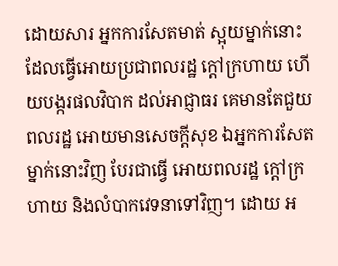ដោយសារ អ្នកការសែតមាត់ ស្អុយម្នាក់នោះ ដែលធ្វើអោយប្រជាពលរដ្ឋ ក្តៅក្រហាយ ហើយបង្ករផលវិបាក ដល់អាជ្ញាធរ គេមានតែជួយពលរដ្ឋ អោយមានសេចក្តីសុខ ឯអ្នកការសែតម្នាក់នោះវិញ បែរជាធ្វើ អោយពលរដ្ឋ ក្តៅក្រហាយ និងលំបាកវេទនាទៅវិញ។ ដោយ អ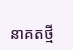នាគតថ្មី